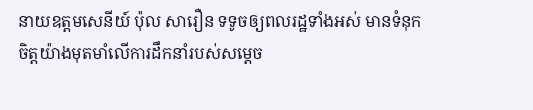នាយឧត្តមសេនីយ៍ ប៉ុល សារឿន ទទូចឲ្យពលរដ្ឋទាំងអស់ មានទំនុកចិត្តយ៉ាងមុតមាំលើការដឹកនាំរបស់សម្តេច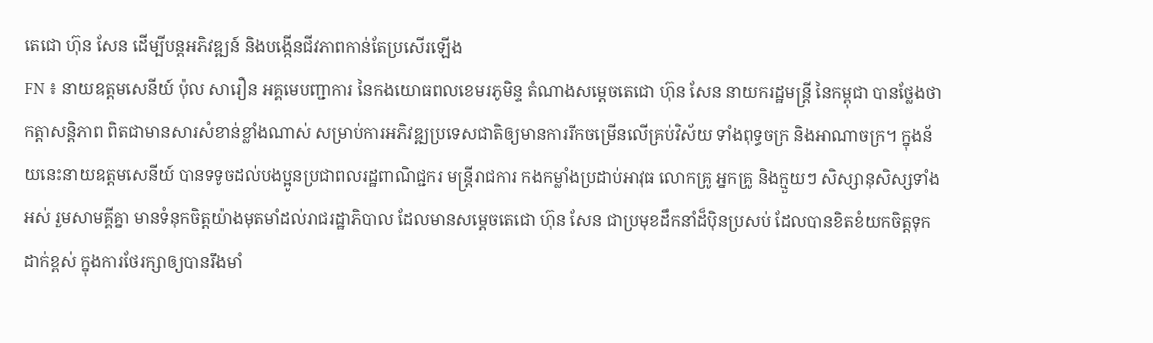តេជោ ហ៊ុន សែន ដើម្បីបន្តអភិវឌ្ឍន៍ និងបង្កើនជីវភាពកាន់តែប្រសើរឡើង
FN ៖ នាយឧត្តមសេនីយ៍ ប៉ុល សារឿន អគ្គមេបញ្ជាការ នៃកងយោធពលខេមរភូមិន្ទ តំណាងសម្តេចតេជោ ហ៊ុន សែន នាយករដ្ឋមន្ត្រី នៃកម្ពុជា បានថ្លែងថា កត្តាសន្តិភាព ពិតជាមានសារសំខាន់ខ្លាំងណាស់ សម្រាប់ការអភិវឌ្ឍប្រទេសជាតិឲ្យមានការរីកចម្រើនលើគ្រប់វិស័យ ទាំងពុទ្ធចក្រ និងអាណាចក្រ។ ក្នុងន័យនេះនាយឧត្តមសេនីយ៍ បានទទូចដល់បងប្អូនប្រជាពលរដ្ឋពាណិជ្ជករ មន្ត្រីរាជការ កងកម្លាំងប្រដាប់អាវុធ លោកគ្រូ អ្នកគ្រូ និងក្មួយៗ សិស្សានុសិស្សទាំងអស់ រួមសាមគ្គីគ្នា មានទំនុកចិត្តយ៉ាងមុតមាំដល់រាជរដ្ឋាភិបាល ដែលមានសម្តេចតេជោ ហ៊ុន សែន ជាប្រមុខដឹកនាំដ៏ប៉ិនប្រសប់ ដែលបានខិតខំយកចិត្តទុកដាក់ខ្ពស់ ក្នុងការថែរក្សាឲ្យបានរឹងមាំ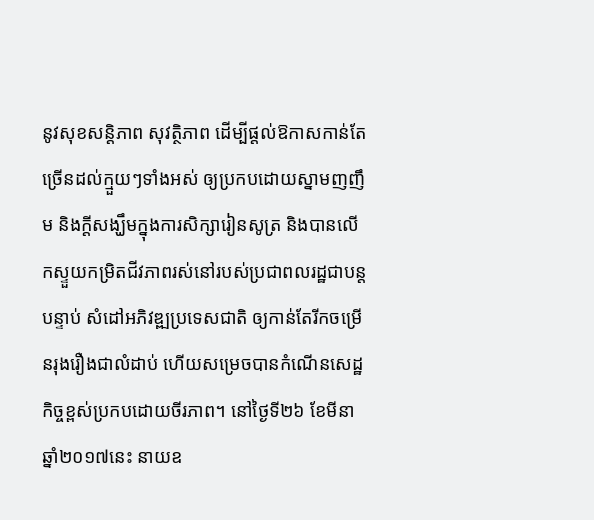នូវសុខសន្តិភាព សុវត្ថិភាព ដើម្បីផ្តល់ឱកាសកាន់តែច្រើនដល់ក្មួយៗទាំងអស់ ឲ្យប្រកបដោយស្នាមញញឹម និងក្តីសង្ឃឹមក្នុងការសិក្សារៀនសូត្រ និងបានលើកស្ទួយកម្រិតជីវភាពរស់នៅរបស់ប្រជាពលរដ្ឋជាបន្តបន្ទាប់ សំដៅអភិវឌ្ឍប្រទេសជាតិ ឲ្យកាន់តែរីកចម្រើនរុងរឿងជាលំដាប់ ហើយសម្រេចបានកំណើនសេដ្ឋកិច្ចខ្ពស់ប្រកបដោយចីរភាព។ នៅថ្ងៃទី២៦ ខែមីនា ឆ្នាំ២០១៧នេះ នាយឧ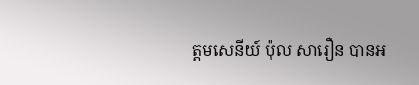ត្តមសេនីយ៍ ប៉ុល សារឿន បានអ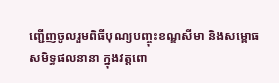ញ្ជើញចូលរួមពិធីបុណ្យបញ្ចុះខណ្ឌសីមា និងសម្ពោធសមិទ្ធផលនានា ក្នុងវត្តពោ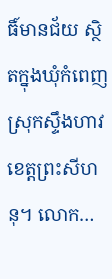ធិ៍មានជ័យ ស្ថិតក្នុងឃុំកំពេញ ស្រុកស្ទឹងហាវ ខេត្តព្រះសីហនុ។ លោក…